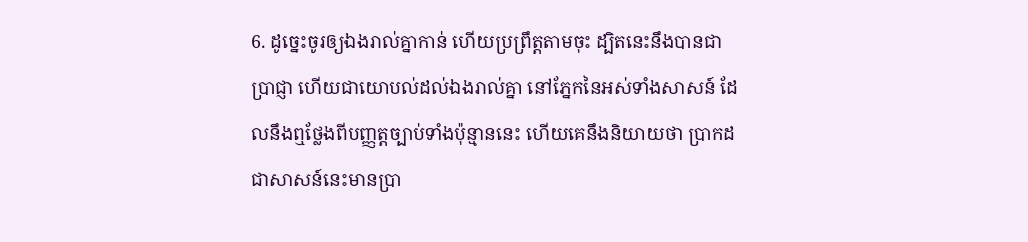6. ដូច្នេះចូរឲ្យឯងរាល់គ្នាកាន់ ហើយប្រព្រឹត្តតាមចុះ ដ្បិតនេះនឹងបានជាប្រាជ្ញា ហើយជាយោបល់ដល់ឯងរាល់គ្នា នៅភ្នែកនៃអស់ទាំងសាសន៍ ដែលនឹងឮថ្លែងពីបញ្ញត្តច្បាប់ទាំងប៉ុន្មាននេះ ហើយគេនឹងនិយាយថា ប្រាកដជាសាសន៍នេះមានប្រា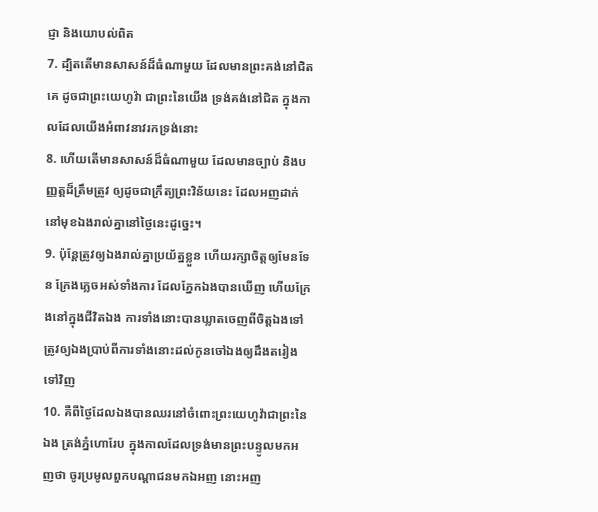ជ្ញា និងយោបល់ពិត
7. ដ្បិតតើមានសាសន៍ដ៏ធំណាមួយ ដែលមានព្រះគង់នៅជិតគេ ដូចជាព្រះយេហូវ៉ា ជាព្រះនៃយើង ទ្រង់គង់នៅជិត ក្នុងកាលដែលយើងអំពាវនាវរកទ្រង់នោះ
8. ហើយតើមានសាសន៍ដ៏ធំណាមួយ ដែលមានច្បាប់ និងបញ្ញត្តដ៏ត្រឹមត្រូវ ឲ្យដូចជាក្រឹត្យព្រះវិន័យនេះ ដែលអញដាក់នៅមុខឯងរាល់គ្នានៅថ្ងៃនេះដូច្នេះ។
9. ប៉ុន្តែត្រូវឲ្យឯងរាល់គ្នាប្រយ័ត្នខ្លួន ហើយរក្សាចិត្តឲ្យមែនទែន ក្រែងភ្លេចអស់ទាំងការ ដែលភ្នែកឯងបានឃើញ ហើយក្រែងនៅក្នុងជីវិតឯង ការទាំងនោះបានឃ្លាតចេញពីចិត្តឯងទៅ ត្រូវឲ្យឯងប្រាប់ពីការទាំងនោះដល់កូនចៅឯងឲ្យដឹងតរៀងទៅវិញ
10. គឺពីថ្ងៃដែលឯងបានឈរនៅចំពោះព្រះយេហូវ៉ាជាព្រះនៃឯង ត្រង់ភ្នំហោរែប ក្នុងកាលដែលទ្រង់មានព្រះបន្ទូលមកអញថា ចូរប្រមូលពួកបណ្តាជនមកឯអញ នោះអញ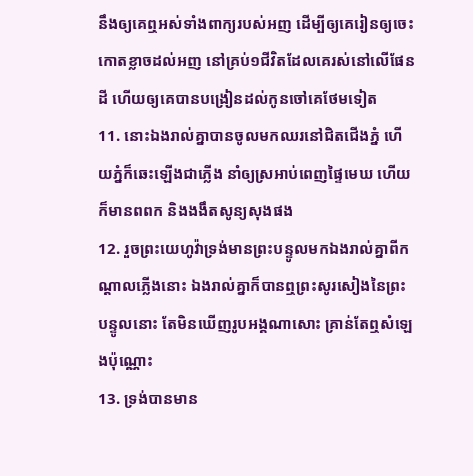នឹងឲ្យគេឮអស់ទាំងពាក្យរបស់អញ ដើម្បីឲ្យគេរៀនឲ្យចេះកោតខ្លាចដល់អញ នៅគ្រប់១ជីវិតដែលគេរស់នៅលើផែនដី ហើយឲ្យគេបានបង្រៀនដល់កូនចៅគេថែមទៀត
11. នោះឯងរាល់គ្នាបានចូលមកឈរនៅជិតជើងភ្នំ ហើយភ្នំក៏ឆេះឡើងជាភ្លើង នាំឲ្យស្រអាប់ពេញផ្ទៃមេឃ ហើយក៏មានពពក និងងងឹតសូន្យសុងផង
12. រួចព្រះយេហូវ៉ាទ្រង់មានព្រះបន្ទូលមកឯងរាល់គ្នាពីកណ្តាលភ្លើងនោះ ឯងរាល់គ្នាក៏បានឮព្រះសូរសៀងនៃព្រះបន្ទូលនោះ តែមិនឃើញរូបអង្គណាសោះ គ្រាន់តែឮសំឡេងប៉ុណ្ណោះ
13. ទ្រង់បានមាន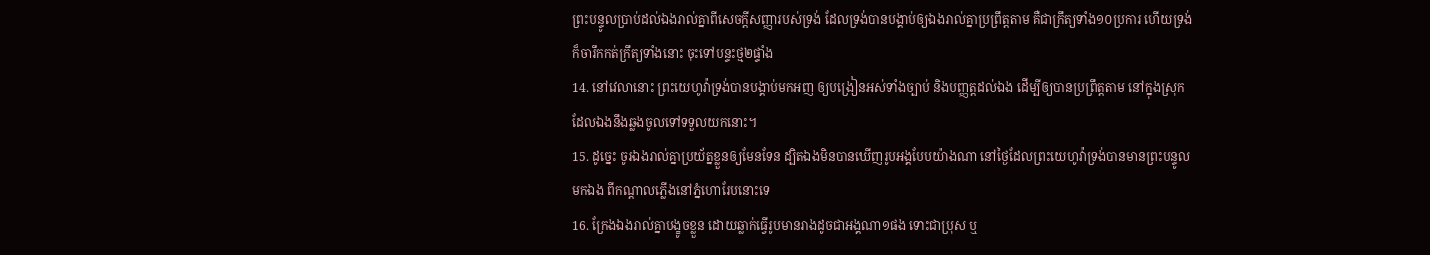ព្រះបន្ទូលប្រាប់ដល់ឯងរាល់គ្នាពីសេចក្ដីសញ្ញារបស់ទ្រង់ ដែលទ្រង់បានបង្គាប់ឲ្យឯងរាល់គ្នាប្រព្រឹត្តតាម គឺជាក្រឹត្យទាំង១០ប្រការ ហើយទ្រង់ក៏ចារឹកកត់ក្រឹត្យទាំងនោះ ចុះទៅបន្ទះថ្ម២ផ្ទាំង
14. នៅវេលានោះ ព្រះយេហូវ៉ាទ្រង់បានបង្គាប់មកអញ ឲ្យបង្រៀនអស់ទាំងច្បាប់ និងបញ្ញត្តដល់ឯង ដើម្បីឲ្យបានប្រព្រឹត្តតាម នៅក្នុងស្រុក ដែលឯងនឹងឆ្លងចូលទៅទទួលយកនោះ។
15. ដូច្នេះ ចូរឯងរាល់គ្នាប្រយ័ត្នខ្លួនឲ្យមែនទែន ដ្បិតឯងមិនបានឃើញរូបអង្គបែបយ៉ាងណា នៅថ្ងៃដែលព្រះយេហូវ៉ាទ្រង់បានមានព្រះបន្ទូលមកឯង ពីកណ្តាលភ្លើងនៅភ្នំហោរែបនោះទេ
16. ក្រែងឯងរាល់គ្នាបង្ខូចខ្លួន ដោយឆ្លាក់ធ្វើរូបមានរាងដូចជាអង្គណា១ផង ទោះជាប្រុស ឬ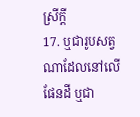ស្រីក្តី
17. ឬជារូបសត្វណាដែលនៅលើផែនដី ឬជា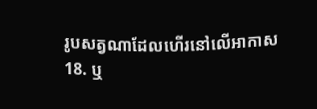រូបសត្វណាដែលហើរនៅលើអាកាស
18. ឬ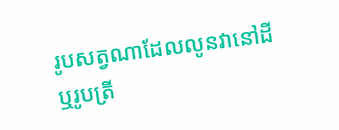រូបសត្វណាដែលលូនវានៅដី ឬរូបត្រី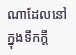ណាដែលនៅក្នុងទឹកក្តី